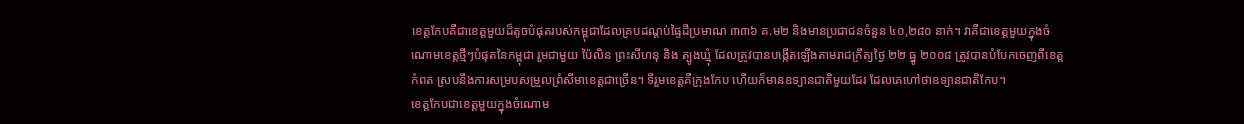ខេត្តកែបគឺជាខេត្តមួយដ៏តូចបំផុតរបស់កម្ពុជាដែលគ្របដណ្ដប់ផ្ទៃដីប្រមាណ ៣៣៦ គ.ម២ និងមានប្រជាជនចំនួន ៤០,២៨០ នាក់។ វាគឺជាខេត្តមួយក្នុងចំណោមខេត្តថ្មីៗបំផុតនៃកម្ពុជា រួមជាមួយ ប៉ៃលិន ព្រះសីហនុ និង ត្បូងឃ្មុំ ដែលត្រូវបានបង្កើតឡើងតាមរាជក្រឹត្យថ្ងៃ ២២ ធ្នូ ២០០៨ ត្រូវបានបំបែកចេញពីខេត្តកំពត ស្របនឹងការសម្របសម្រួលព្រំសីមាខេត្តជាច្រើន។ ទីរួមខេត្តគឺក្រុងកែប ហើយក៏មានឧទ្យានជាតិមួយដែរ ដែលគេហៅថាឧទ្យានជាតិកែប។
ខេត្តកែបជាខេត្តមួយក្នុងចំណោម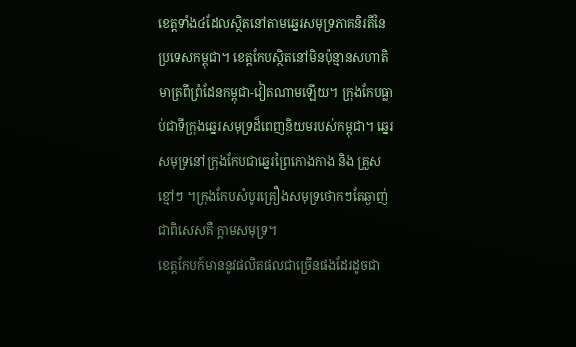ខេត្តទាំង៤ដែលស្ថិតនៅតាមឆ្នេរសមុទ្រភាគនិរតីនៃប្រទេសកម្ពុជា។ ខេត្តកែបស្ថិតនៅមិនប៉ុន្មានសហាតិមាត្រពីព្រំដែនកម្ពុជា-វៀតណាមឡើយ។ ក្រុងកែបធ្លាប់ជាទីក្រុងឆ្នេរសមុទ្រដ៏ពេញនិយមរបស់កម្ពុជា។ ឆ្នេរសមុទ្រនៅក្រុងកែបជាឆ្នេរព្រៃកោងកាង និង គ្រួសខ្មៅៗ ។ក្រុងកែបសំបូរគ្រឿងសមុទ្រថោកៗតែឆ្ងាញ់ ជាពិសេសគឺ ក្ដាមសមុទ្រ។
ខេត្តកែបក៍មាននូវផលិតផលជាច្រើនផងដែរដូចជា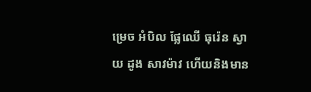ម្រេច អំបិល ផ្លែឈើ ធុរ៉េន ស្វាយ ដូង សាវម៉ាវ ហើយនិងមាន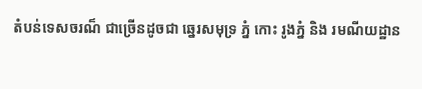តំបន់ទេសចរណ៏ ជាច្រើនដូចជា ឆ្នេរសមុទ្រ ភ្នំ កោះ រូងភ្នំ និង រមណីយដ្ឋាន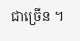ជាច្រើន ។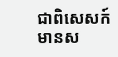ជាពិសេសក៍មានស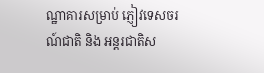ណ្ឋាគារសម្រាប់ ភ្ញៀវទេសចរណ៍ជាតិ និង អន្តរជាតិស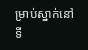ម្រាប់ស្នាក់នៅទី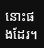នោះផងដែរ។